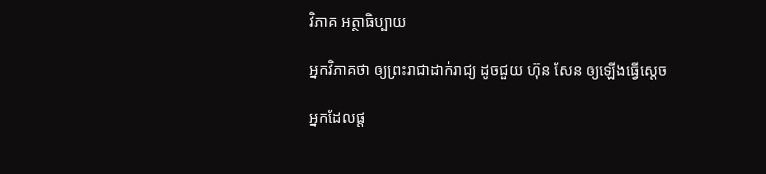វិភាគ អត្ថាធិប្បាយ

អ្នកវិភាគថា ឲ្យព្រះរាជាដាក់រាជ្យ ដូចជួយ ហ៊ុន សែន ឲ្យឡើងធ្វើស្ដេច

អ្នកដែលផ្ដ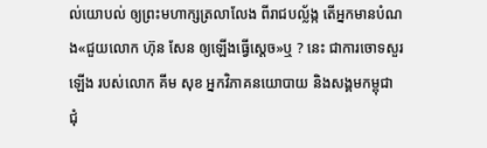ល់យោបល់ ឲ្យព្រះមហាក្សត្រលាលែង ពីរាជបល្ល័ង្ក តើអ្នកមានបំណង«ជួយលោក ហ៊ុន សែន ឲ្យឡើងធ្វើស្ដេច»ឬ ? នេះ ជាការចោទសួរឡើង របស់លោក គីម សុខ អ្នកវិភាគនយោបាយ និងសង្គមកម្ពុជា ជុំ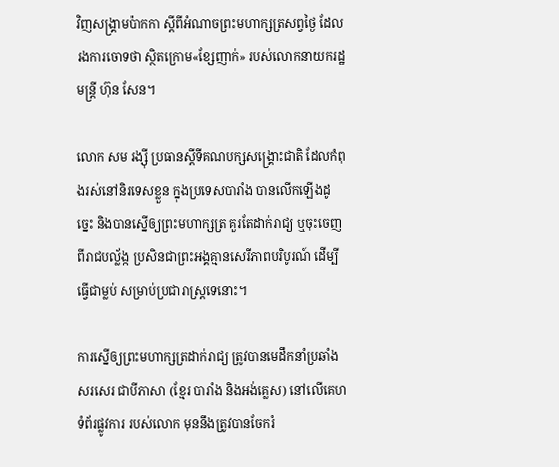វិញសង្គ្រាមប៉ាកកា ស្ដីពីអំណាចព្រះមហាក្សត្រសព្វថ្ងៃ ដែលរងការចោទថា ស្ថិតក្រោម«ខ្សែញាក់» របស់លោកនាយករដ្ឋមន្ត្រី ហ៊ុន សែន។

លោក សម រង្ស៊ី ប្រធានស្ដីទីគណបក្សសង្គ្រោះជាតិ ដែលកំពុងរស់នៅនិរទេសខ្លួន ក្នុងប្រទេសបារាំង បានលើកឡើងដូច្នេះ និងបានស្នើឲ្យព្រះមហាក្សត្រ គួរតែដាក់រាជ្យ ឬចុះចេញពីរាជបល្ល័ង្ក ប្រសិនជាព្រះអង្គគ្មានសេរីភាពបរិបូរណ៍ ដើម្បីធ្វើជាម្លប់ សម្រាប់ប្រជារាស្ត្រទេនោះ។

ការស្នើឲ្យព្រះមហាក្សត្រដាក់រាជ្យ ត្រូវបានមេដឹកនាំប្រឆាំងសរសេរ ជាបីភាសា (ខ្មែរ បារាំង និងអង់គ្លេស) នៅលើគេហទំព័រផ្លូវការ របស់លោក មុននឹងត្រូវបានចែករំ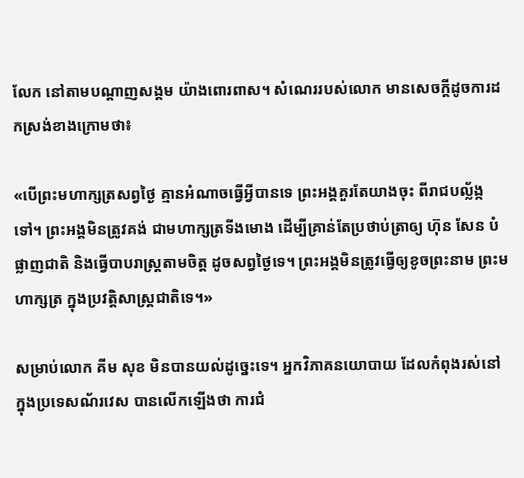លែក នៅតាមបណ្ដាញសង្គម យ៉ាងពោរពាស។ សំណេររបស់លោក មានសេចក្ដីដូចការដកស្រង់ខាងក្រោមថា៖

«បើព្រះមហាក្សត្រសព្វថ្ងៃ គ្មានអំណាចធ្វើអ្វីបានទេ ព្រះអង្គគួរតែយាងចុះ ពីរាជបល្ល័ង្កទៅ។ ព្រះអង្គមិនត្រូវគង់ ជាមហាក្សត្រទីងមោង ដើម្បីគ្រាន់តែប្រថាប់ត្រាឲ្យ ហ៊ុន សែន បំផ្លាញជាតិ និងធ្វើបាបរាស្ត្រតាមចិត្ត ដូចសព្វថ្ងៃទេ។ ព្រះអង្គមិនត្រូវធ្វើឲ្យខូចព្រះនាម ព្រះមហាក្សត្រ ក្នុងប្រវត្តិសាស្ត្រជាតិទេ។»

សម្រាប់លោក គីម សុខ មិនបានយល់ដូច្នេះទេ។ អ្នកវិភាគនយោបាយ ដែលកំពុងរស់នៅក្នុងប្រទេសណ័រវេស បានលើកឡើងថា ការជំ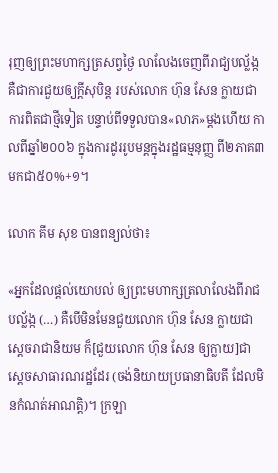រុញឲ្យព្រះមហាក្សត្រសព្វថ្ងៃ លាលែងចេញពីរាជ្យបល្ល័ង្ក គឺជាការជួយឲ្យក្ដីសុបិន្ត របស់លោក ហ៊ុន សែន ក្លាយជាការពិតជាថ្មីទៀត បន្ទាប់ពីទទួលបាន«លាភ»ម្ដងហើយ កាលពីឆ្នាំ២០០៦ ក្នុងការដូររូបមន្តក្នុងរដ្ឋធម្មនុញ្ញ ពី២ភាគ៣ មកជា៥០%+១។

លោក គីម សុខ បានពន្យល់ថា៖

«អ្នកដែលផ្ដល់យោបល់ ឲ្យព្រះមហាក្សត្រលាលែងពីរាជបល្ល័ង្ក (…) គឺបើមិនមែនជួយលោក ហ៊ុន សែន ក្លាយជាស្ដេចរាជានិយម ក៏[ជួយលោក ហ៊ុន សែន ឲ្យក្លាយ]ជាស្ដេចសាធារណរដ្ឋដែរ (ចង់និយាយប្រធានាធិបតី ដែលមិនកំណត់អាណត្តិ)។ ក្រឡា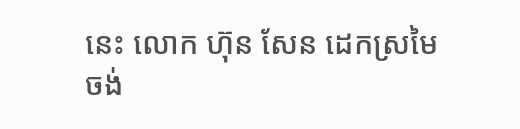នេះ លោក ហ៊ុន សែន ដេកស្រមៃចង់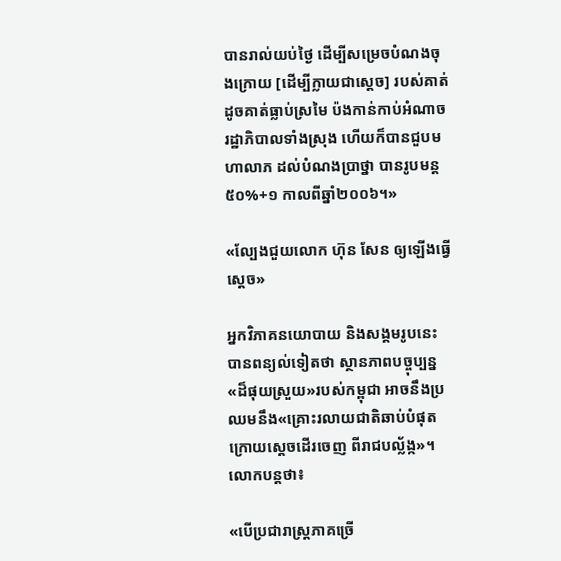បានរាល់យប់ថ្ងៃ ដើម្បីសម្រេចបំណងចុងក្រោយ [ដើម្បីក្លាយជាស្ដេច] របស់គាត់ ដូចគាត់ធ្លាប់ស្រមៃ ប៉ងកាន់កាប់អំណាចរដ្ឋាភិបាលទាំងស្រុង ហើយក៏បានជួបមហាលាភ ដល់បំណងប្រាថ្នា បានរូបមន្ត៥០%+១ កាលពីឆ្នាំ២០០៦។»

«ល្បែងជួយលោក ហ៊ុន សែន ឲ្យឡើងធ្វើស្ដេច»

អ្នកវិភាគនយោបាយ និងសង្គមរូបនេះ បានពន្យល់ទៀតថា ស្ថានភាពបច្ចុប្បន្ន«ដ៏ផុយស្រួយ»របស់កម្ពុជា អាចនឹងប្រឈមនឹង«គ្រោះរលាយជាតិឆាប់បំផុត ក្រោយស្ដេចដើរចេញ ពីរាជបល្ល័ង្ក»។ លោកបន្តថា៖

«បើប្រជារាស្ត្រភាគច្រើ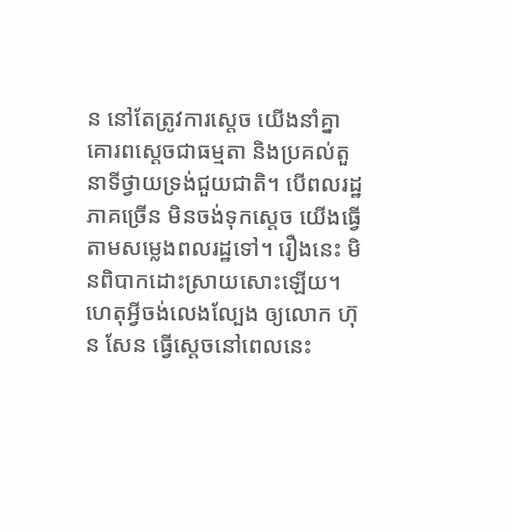ន នៅតែត្រូវការស្ដេច យើងនាំគ្នាគោរពស្ដេចជាធម្មតា និងប្រគល់តួនាទីថ្វាយទ្រង់ជួយជាតិ។ បើពលរដ្ឋភាគច្រើន មិនចង់ទុកស្ដេច យើងធ្វើតាមសម្លេងពលរដ្ឋទៅ។ រឿងនេះ មិនពិបាកដោះស្រាយសោះឡើយ។ ហេតុអ្វីចង់លេងល្បែង ឲ្យលោក ហ៊ុន សែន ធ្វើស្ដេចនៅពេលនេះ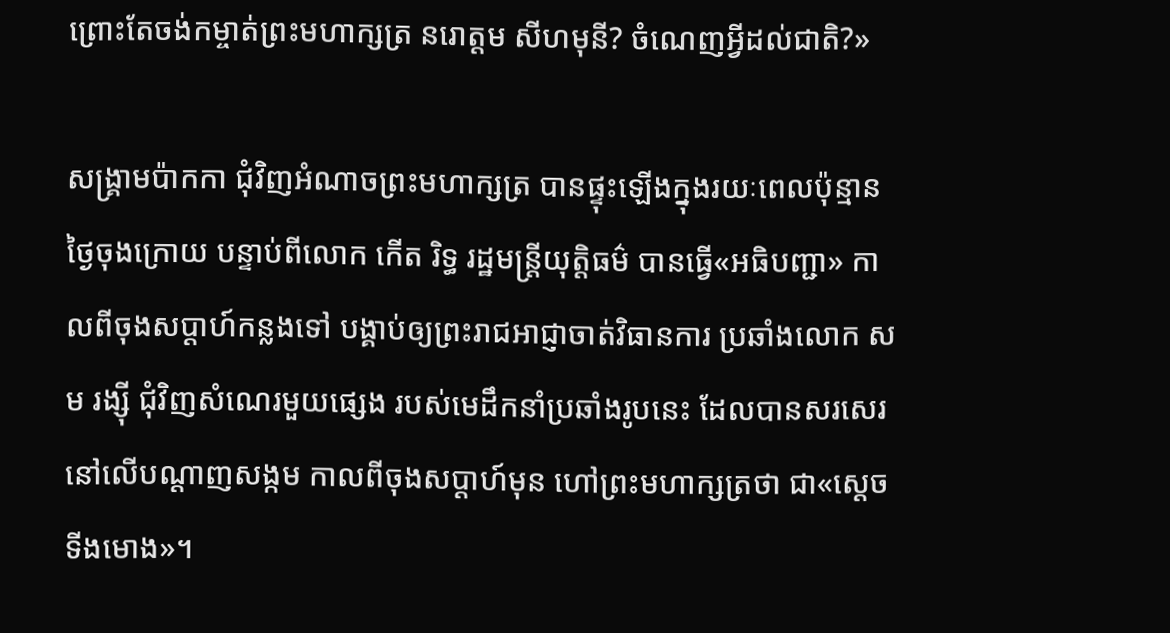ព្រោះតែចង់កម្ចាត់ព្រះមហាក្សត្រ នរោត្តម សីហមុនី? ចំណេញអ្វីដល់ជាតិ?»

សង្គ្រាមប៉ាកកា ជុំវិញអំណាចព្រះមហាក្សត្រ បានផ្ទុះឡើងក្នុងរយៈពេលប៉ុន្មានថ្ងៃចុងក្រោយ បន្ទាប់ពីលោក កើត រិទ្ធ រដ្ឋមន្ត្រីយុត្តិធម៌ បានធ្វើ«អធិបញ្ជា» កាលពីចុងសប្ដាហ៍កន្លងទៅ បង្គាប់ឲ្យព្រះរាជអាជ្ញាចាត់វិធានការ ប្រឆាំងលោក សម រង្ស៊ី ជុំវិញសំណេរមួយផ្សេង របស់មេដឹកនាំប្រឆាំងរូបនេះ ដែលបានសរសេរ នៅលើបណ្ដាញសង្កម កាលពីចុងសប្ដាហ៍មុន ហៅព្រះមហាក្សត្រថា ជា«ស្ដេចទីងមោង»។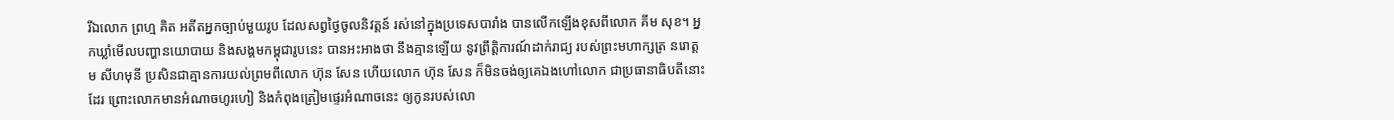រីឯលោក ព្រហ្ម គិត អតីតអ្នកច្បាប់មួយរូប ដែលសព្វថ្ងៃចូលនិវត្តន៍ រស់នៅក្នុងប្រទេសបារាំង បានលើកឡើងខុសពីលោក គីម សុខ។ អ្នកឃ្លាំមើលបញ្ហានយោបាយ និងសង្គមកម្ពុជារូបនេះ បានអះអាងថា នឹងគ្មានឡើយ នូវព្រឹត្តិការណ៍ដាក់រាជ្យ របស់ព្រះមហាក្សត្រ នរោត្ដម សីហមុនី ប្រសិនជាគ្មានការយល់ព្រមពីលោក ហ៊ុន សែន ហើយលោក ហ៊ុន សែន ក៏មិនចង់ឲ្យគេឯងហៅលោក ជាប្រធានាធិបតីនោះដែរ ព្រោះលោកមានអំណាចហូរហៀ និងកំពុងត្រៀមផ្ទេរអំណាចនេះ ឲ្យកូនរបស់លោ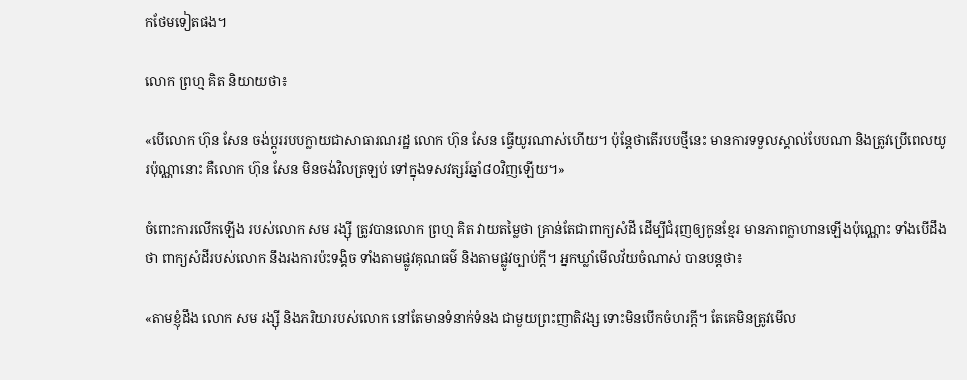កថែមទៀតផង។

លោក ព្រហ្ម គិត និយាយថា៖

«បើលោក ហ៊ុន សែន ចង់ប្ដូររបបក្លាយជាសាធារណរដ្ឋ លោក ហ៊ុន សែន ធ្វើយូរណាស់ហើយ។ ប៉ុន្តែថាតើរបបថ្មីនេះ មានការទទួលស្គាល់បែបណា និងត្រូវប្រើពេលយូរប៉ុណ្ណានោះ គឺលោក ហ៊ុន សែន មិនចង់វិលត្រឡប់ ទៅក្នុងទសវត្សរ៍ឆ្នាំ៨០វិញឡើយ។»

ចំពោះការលើកឡើង របស់លោក សម រង្ស៊ី ត្រូវបានលោក ព្រហ្ម គិត វាយតម្លៃថា គ្រាន់តែជាពាក្យសំដី ដើម្បីជំរុញឲ្យកូនខ្មែរ មានភាពក្លាហានឡើងប៉ុណ្ណោះ ទាំងបើដឹងថា ពាក្យសំដីរបស់លោក នឹងរងការប៉ះទង្គិច ទាំងតាមផ្លូវគុណធម៌ និងតាមផ្លូវច្បាប់ក្ដី។ អ្នកឃ្លាំមើលវ័យចំណាស់ បានបន្តថា៖

«តាមខ្ញុំដឹង លោក សម រង្ស៊ី និងភរិយារបស់លោក នៅតែមានទំនាក់ទំនង ជាមួយព្រះញាតិវង្ស ទោះមិនបើកចំហរក្ដី។ តែគេមិនត្រូវមើល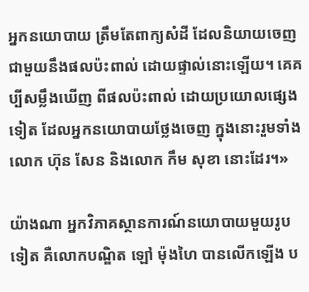អ្នកនយោបាយ ត្រឹមតែពាក្យសំដី ដែលនិយាយចេញ ជាមួយនឹងផលប៉ះពាល់ ដោយផ្ទាល់នោះឡើយ។ គេគប្បីសម្លឹងឃើញ ពីផលប៉ះពាល់ ដោយប្រយោលផ្សេងទៀត ដែលអ្នកនយោបាយថ្លែងចេញ ក្នុងនោះរួមទាំងលោក ហ៊ុន សែន និងលោក កឹម សុខា នោះដែរ។»

យ៉ាងណា អ្នកវិភាគស្ថានការណ៍នយោបាយមួយរូបទៀត គឺលោកបណ្ឌិត ឡៅ ម៉ុងហៃ បានលើកឡើង ប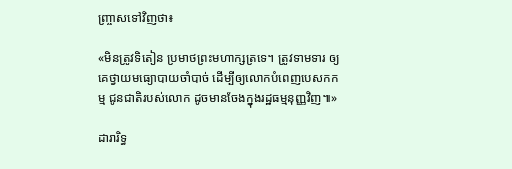ញ្ច្រាសទៅវិញថា៖

«មិនត្រូវទិតៀន ប្រមាថព្រះមហាក្សត្រទេ។ ត្រូវទាមទារ ឲ្យគេថ្វាយមធ្យោបាយចាំបាច់ ដើម្បីឲ្យលោកបំពេញបេសកកម្ម ជូនជាតិរបស់លោក ដូចមានចែងក្នុងរដ្ឋធម្មនុញ្ញវិញ៕»

ដារារិទ្ធ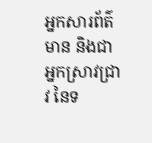អ្នកសារព័ត៌មាន និងជាអ្នកស្រាវជ្រាវ នៃទ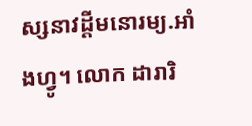ស្សនាវដ្ដីមនោរម្យ.អាំងហ្វូ។ លោក ដារារិ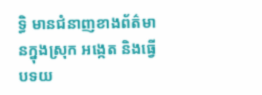ទ្ធិ មានជំនាញខាងព័ត៌មានក្នុងស្រុក អង្កេត និងធ្វើបទយ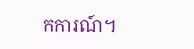កការណ៍។